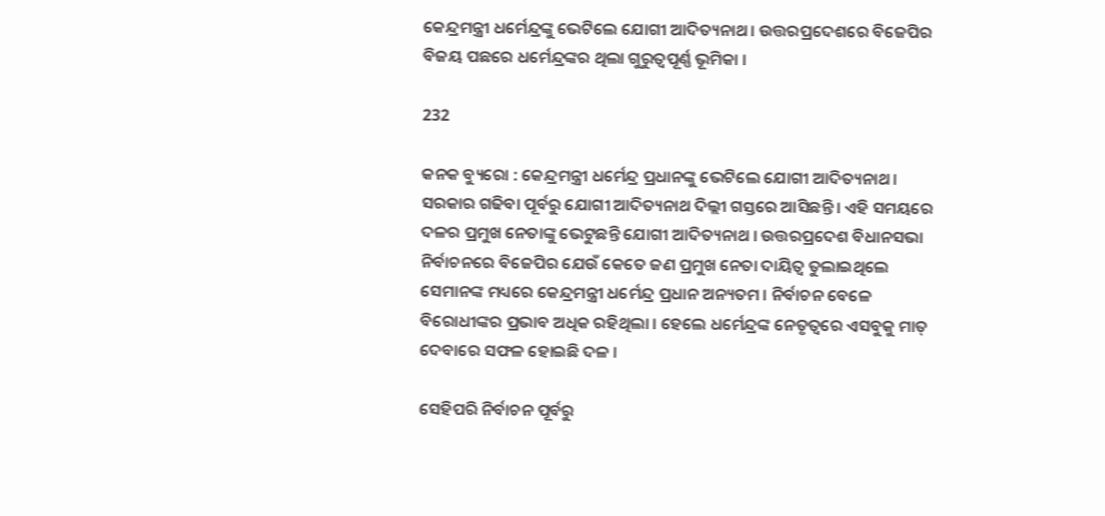କେନ୍ଦ୍ରମନ୍ତ୍ରୀ ଧର୍ମେନ୍ଦ୍ରଙ୍କୁ ଭେଟିଲେ ଯୋଗୀ ଆଦିତ୍ୟନାଥ । ଉତ୍ତରପ୍ରଦେଶରେ ବିଜେପିର ବିଜୟ ପଛରେ ଧର୍ମେନ୍ଦ୍ରଙ୍କର ଥିଲା ଗୁରୁତ୍ୱପୂର୍ଣ୍ଣ ଭୂମିକା ।

232

କନକ ବ୍ୟୁରୋ : କେନ୍ଦ୍ରମନ୍ତ୍ରୀ ଧର୍ମେନ୍ଦ୍ର ପ୍ରଧାନଙ୍କୁ ଭେଟିଲେ ଯୋଗୀ ଆଦିତ୍ୟନାଥ । ସରକାର ଗଢିବା ପୂର୍ବରୁ ଯୋଗୀ ଆଦିତ୍ୟନାଥ ଦିଲ୍ଲୀ ଗସ୍ତରେ ଆସିଛନ୍ତି । ଏହି ସମୟରେ ଦଳର ପ୍ରମୁଖ ନେତାଙ୍କୁ ଭେଟୁଛନ୍ତି ଯୋଗୀ ଆଦିତ୍ୟନାଥ । ଉତ୍ତରପ୍ରଦେଶ ବିଧାନସଭା ନିର୍ବାଚନରେ ବିଜେପିର ଯେଉଁ କେତେ ଜଣ ପ୍ରମୁଖ ନେତା ଦାୟିତ୍ୱ ତୁଲାଇଥିଲେ ସେମାନଙ୍କ ମଧ୍ୟରେ କେନ୍ଦ୍ରମନ୍ତ୍ରୀ ଧର୍ମେନ୍ଦ୍ର ପ୍ରଧାନ ଅନ୍ୟତମ । ନିର୍ବାଚନ ବେଳେ ବିରୋଧୀଙ୍କର ପ୍ରଭାବ ଅଧିକ ରହିଥିଲା । ହେଲେ ଧର୍ମେନ୍ଦ୍ରଙ୍କ ନେତୃତ୍ୱରେ ଏସବୁକୁ ମାତ୍ ଦେବାରେ ସଫଳ ହୋଇଛି ଦଳ ।

ସେହିପରି ନିର୍ବାଚନ ପୂର୍ବରୁ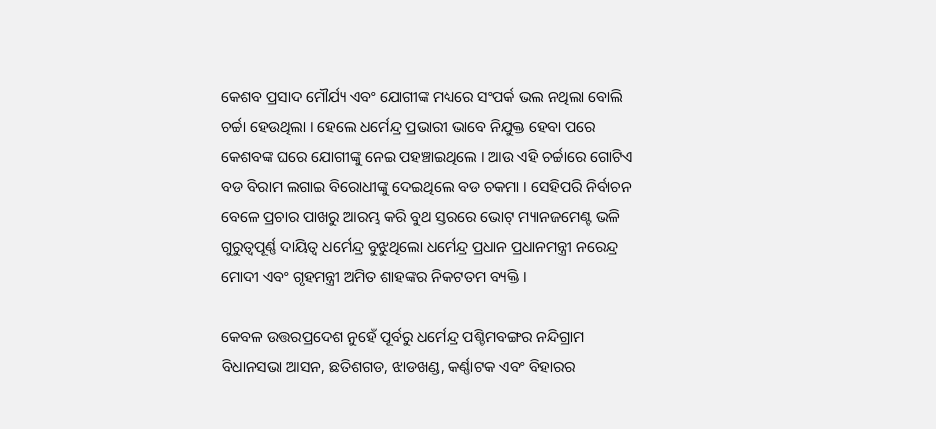କେଶବ ପ୍ରସାଦ ମୌର୍ଯ୍ୟ ଏବଂ ଯୋଗୀଙ୍କ ମଧ୍ୟରେ ସଂପର୍କ ଭଲ ନଥିଲା ବୋଲି ଚର୍ଚ୍ଚା ହେଉଥିଲା । ହେଲେ ଧର୍ମେନ୍ଦ୍ର ପ୍ରଭାରୀ ଭାବେ ନିଯୁକ୍ତ ହେବା ପରେ କେଶବଙ୍କ ଘରେ ଯୋଗୀଙ୍କୁ ନେଇ ପହଞ୍ଚାଇଥିଲେ । ଆଉ ଏହି ଚର୍ଚ୍ଚାରେ ଗୋଟିଏ ବଡ ବିରାମ ଲଗାଇ ବିରୋଧୀଙ୍କୁ ଦେଇଥିଲେ ବଡ ଚକମା । ସେହିପରି ନିର୍ବାଚନ ବେଳେ ପ୍ରଚାର ପାଖରୁ ଆରମ୍ଭ କରି ବୁଥ ସ୍ତରରେ ଭୋଟ୍ ମ୍ୟାନଜମେଣ୍ଟ ଭଳି ଗୁରୁତ୍ୱପୂର୍ଣ୍ଣ ଦାୟିତ୍ୱ ଧର୍ମେନ୍ଦ୍ର ବୁଝୁଥିଲୋ ଧର୍ମେନ୍ଦ୍ର ପ୍ରଧାନ ପ୍ରଧାନମନ୍ତ୍ରୀ ନରେନ୍ଦ୍ର ମୋଦୀ ଏବଂ ଗୃହମନ୍ତ୍ରୀ ଅମିତ ଶାହଙ୍କର ନିକଟତମ ବ୍ୟକ୍ତି ।

କେବଳ ଉତ୍ତରପ୍ରଦେଶ ନୁହେଁ ପୂର୍ବରୁ ଧର୍ମେନ୍ଦ୍ର ପଶ୍ଚିମବଙ୍ଗର ନନ୍ଦିଗ୍ରାମ ବିଧାନସଭା ଆସନ, ଛତିଶଗଡ, ଝାଡଖଣ୍ଡ, କର୍ଣ୍ଣାଟକ ଏବଂ ବିହାରର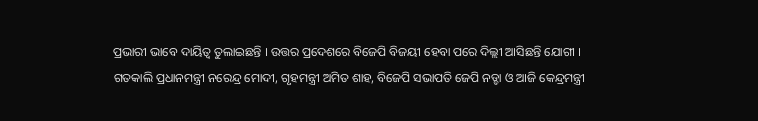ପ୍ରଭାରୀ ଭାବେ ଦାୟିତ୍ୱ ତୁଲାଇଛନ୍ତି । ଉତ୍ତର ପ୍ରଦେଶରେ ବିଜେପି ବିଜୟୀ ହେବା ପରେ ଦିଲ୍ଲୀ ଆସିଛନ୍ତି ଯୋଗୀ । ଗତକାଲି ପ୍ରଧାନମନ୍ତ୍ରୀ ନରେନ୍ଦ୍ର ମୋଦୀ, ଗୃହମନ୍ତ୍ରୀ ଅମିତ ଶାହ, ବିଜେପି ସଭାପତି ଜେପି ନଡ୍ଡା ଓ ଆଜି କେନ୍ଦ୍ରମନ୍ତ୍ରୀ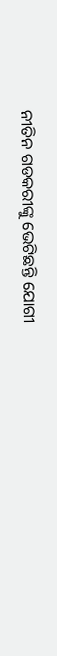ନୀତିନ ଗଡକରୀଙ୍କୁ ଭେଟିଛନ୍ତି ଯୋଗୀ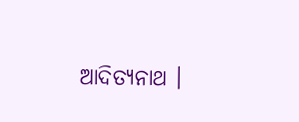ଆଦିତ୍ୟନାଥ ।